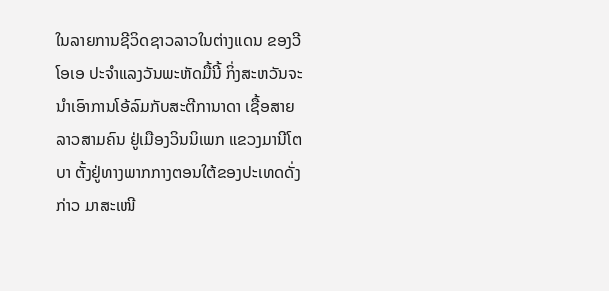ໃນລາຍການຊີວິດຊາວລາວໃນຕ່າງແດນ ຂອງວີໂອເອ ປະຈຳແລງວັນພະຫັດມື້ນີ້ ກິ່ງສະຫວັນຈະນຳເອົາການໂອ້ລົມກັບສະຕີການາດາ ເຊື້ອສາຍລາວສາມຄົນ ຢູ່ເມືອງວິນນິເພກ ແຂວງມານີໂຕບາ ຕັ້ງຢູ່ທາງພາກກາງຕອນໃຕ້ຂອງປະເທດດັ່ງກ່າວ ມາສະເໜີ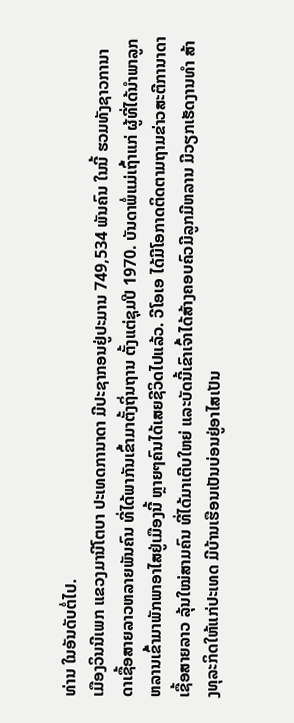ທ່ານ ໃນອັນດັບຕໍ່ໄປ.
ເມືອງວິນນີເພກ ແຂວງມານີໂຕບາ ປະເທດການາດາ ມີປະຊາກອນຢູ່ປະມານ 749,534 ພັນຄົນ ໃນນີ້ ຮວມທັງຊາວການາດາເຊື້ອສາຍລາວຫລາຍພັນຄົນ ທີ່ໄດ້ພາກັນເຂົ້າມາຕັ້ງຖິ່ນຖານ ຕັ້ງແຕ່ຊຸມປີ 1970. ບັນດາພໍ່ແມ່ເຖົ້າແກ່ ຜູ້ທີ່ໄດ້ນຳພາລູກຫລານເຂົ້າມາພັກພາອາໄສຢູ່ເມືອງນີ້ ຫຼາຍໆຄົນໄດ້ເສຍຊີວິດໄປແລ້ວ. ວີໂອເອ ໄດ້ມີໂອກາດຕິດຕາມຖາມຂ່າວສະຕີການາດາເຊື້ອສາຍລາວ ລຸ້ນໃໝ່ສາມຄົນ ທີ່ໄດ້ມາເຕີບໃຫຍ່ ແລະບັດນີ້ເຂົາເຈົ້າໄດ້ສ້າງຄອບຄົວມີລູກມີຫລານ ມີວຽກເຮັດງານທຳ ສ້າງທຸລະກິດໃຫ້ແກ່ປະເທດ ມີບ້ານເຮືອນເປັນບ່ອນຢູ່ອາໄສເປັນ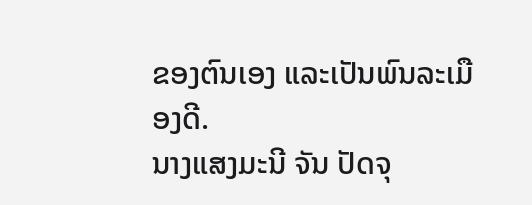ຂອງຕົນເອງ ແລະເປັນພົນລະເມືອງດີ.
ນາງແສງມະນີ ຈັນ ປັດຈຸ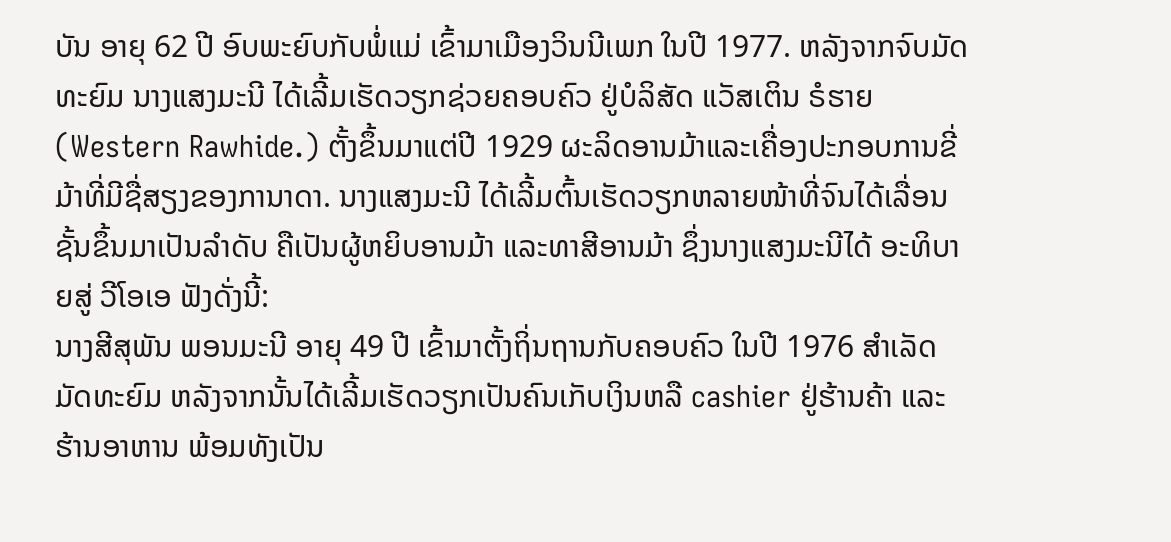ບັນ ອາຍຸ 62 ປີ ອົບພະຍົບກັບພໍ່ແມ່ ເຂົ້າມາເມືອງວິນນີເພກ ໃນປີ 1977. ຫລັງຈາກຈົບມັດທະຍົມ ນາງແສງມະນີ ໄດ້ເລີ້ມເຮັດວຽກຊ່ວຍຄອບຄົວ ຢູ່ບໍລິສັດ ແວັສເຕິນ ຣໍຮາຍ (Western Rawhide.) ຕັ້ງຂຶ້ນມາແຕ່ປີ 1929 ຜະລິດອານມ້າແລະເຄື່ອງປະກອບການຂີ່ມ້າທີ່ມີຊື່ສຽງຂອງການາດາ. ນາງແສງມະນີ ໄດ້ເລີ້ມຕົ້ນເຮັດວຽກຫລາຍໜ້າທີ່ຈົນໄດ້ເລື່ອນຊັ້ນຂຶ້ນມາເປັນລຳດັບ ຄືເປັນຜູ້ຫຍິບອານມ້າ ແລະທາສີອານມ້າ ຊຶ່ງນາງແສງມະນີໄດ້ ອະທິບາຍສູ່ ວີໂອເອ ຟັງດັ່ງນີ້:
ນາງສີສຸພັນ ພອນມະນີ ອາຍຸ 49 ປີ ເຂົ້າມາຕັ້ງຖິ່ນຖານກັບຄອບຄົວ ໃນປີ 1976 ສຳເລັດມັດທະຍົມ ຫລັງຈາກນັ້ນໄດ້ເລີ້ມເຮັດວຽກເປັນຄົນເກັບເງິນຫລື cashier ຢູ່ຮ້ານຄ້າ ແລະຮ້ານອາຫານ ພ້ອມທັງເປັນ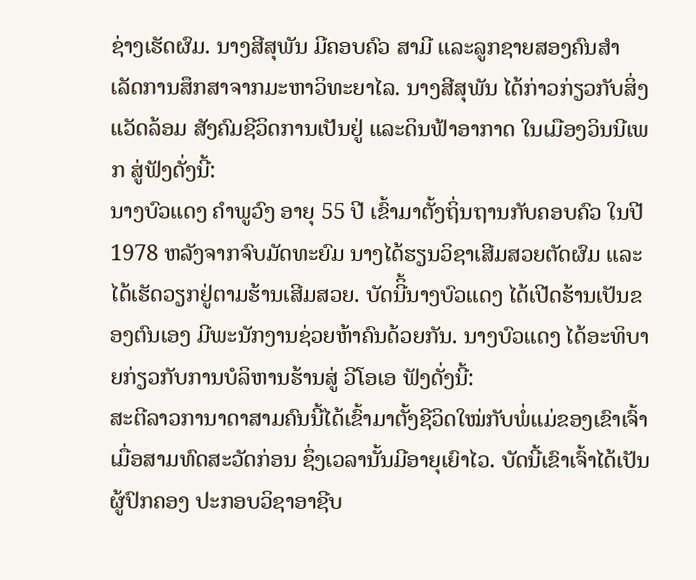ຊ່າງເຮັດຜົມ. ນາງສີສຸພັນ ມີຄອບຄົວ ສາມີ ແລະລູກຊາຍສອງຄົນສຳເລັດການສຶກສາຈາກມະຫາວິທະຍາໄລ. ນາງສີສຸພັນ ໄດ້ກ່າວກ່ຽວກັບສິ່ງແວັດລ້ອມ ສັງຄົມຊີວິດການເປັນຢູ່ ແລະດິນຟ້າອາກາດ ໃນເມືອງວິນນີເພກ ສູ່ຟັງດັ່ງນີ້:
ນາງບົວແດງ ຄຳພູວົງ ອາຍຸ 55 ປີ ເຂົ້າມາຕັ້ງຖິ່ນຖານກັບຄອບຄົວ ໃນປີ 1978 ຫລັງຈາກຈົບມັດທະຍົມ ນາງໄດ້ຮຽນວິຊາເສີມສວຍຕັດຜົມ ແລະໄດ້ເຮັດວຽກຢູ່ຕາມຮ້ານເສີມສວຍ. ບັດນີິ້ນາງບົວແດງ ໄດ້ເປີດຮ້ານເປັນຂອງຕົນເອງ ມີພະນັກງານຊ່ວຍຫ້າຄົນດ້ວຍກັນ. ນາງບົວແດງ ໄດ້ອະທິບາຍກ່ຽວກັບການບໍລິຫານຮ້ານສູ່ ວີໂອເອ ຟັງດັ່ງນີ້:
ສະຕີລາວການາດາສາມຄົນນີ້ໄດ້ເຂົ້າມາຕັ້ງຊີວິດໃໝ່ກັບພໍ່ແມ່ຂອງເຂົາເຈົ້າເມື່ອສາມທົດສະວັດກ່ອນ ຊຶ່ງເວລານັ້ນມີອາຍຸເຍົາໄວ. ບັດນີ້ເຂົາເຈົ້າໄດ້ເປັນຜູ້ປົກຄອງ ປະກອບວິຊາອາຊີບ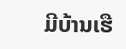ມີບ້ານເຮື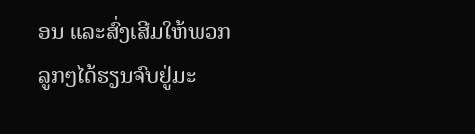ອນ ແລະສົ່ງເສີມໃຫ້ພວກລູກໆໄດ້ຮຽນຈົບຢູ່ມະ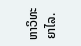ຫາວິທະຍາໄລ.